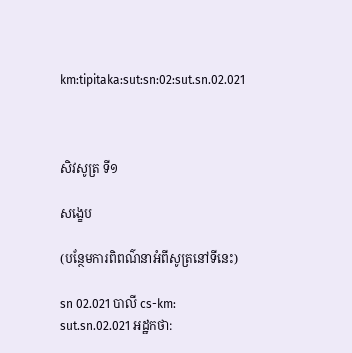km:tipitaka:sut:sn:02:sut.sn.02.021



សិវសូត្រ ទី១

សង្ខេប

(បន្ថែមការពិពណ៌នាអំពីសូត្រនៅទីនេះ)

sn 02.021 បាលី cs-km: sut.sn.02.021 អដ្ឋកថា: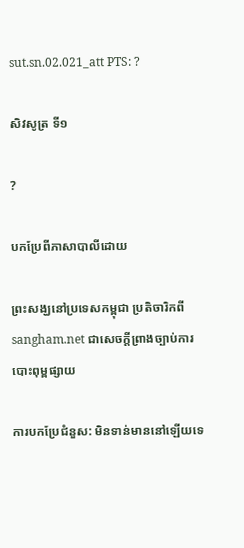sut.sn.02.021_att PTS: ?

សិវសូត្រ ទី១

?

បកប្រែពីភាសាបាលីដោយ

ព្រះសង្ឃនៅប្រទេសកម្ពុជា ប្រតិចារិកពី sangham.net ជាសេចក្តីព្រាងច្បាប់ការបោះពុម្ពផ្សាយ

ការបកប្រែជំនួស: មិនទាន់មាននៅឡើយទេ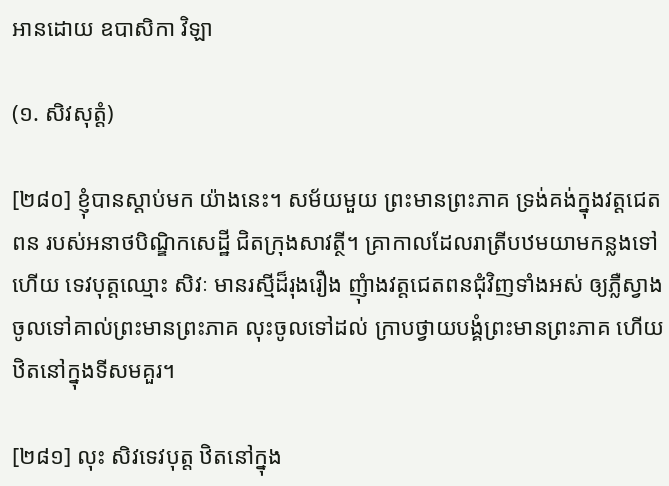អានដោយ ឧបាសិកា វិឡា

(១. សិវសុត្តំ)

[២៨០] ខ្ញុំបានស្តាប់មក យ៉ាងនេះ។ សម័យមួយ ព្រះមានព្រះភាគ ទ្រង់គង់ក្នុងវត្តជេតពន របស់អនាថបិណ្ឌិកសេដ្ឋី ជិតក្រុងសាវត្ថី។ គ្រាកាលដែលរាត្រីបឋមយាមកន្លងទៅហើយ ទេវបុត្តឈ្មោះ សិវៈ មានរស្មីដ៏រុងរឿង ញុំាងវត្តជេតពនជុំវិញទាំងអស់ ឲ្យភ្លឺស្វាង ចូលទៅគាល់ព្រះមានព្រះភាគ លុះចូលទៅដល់ ក្រាបថ្វាយបង្គំព្រះមានព្រះភាគ ហើយឋិតនៅក្នុងទីសមគួរ។

[២៨១] លុះ សិវទេវបុត្ត ឋិតនៅក្នុង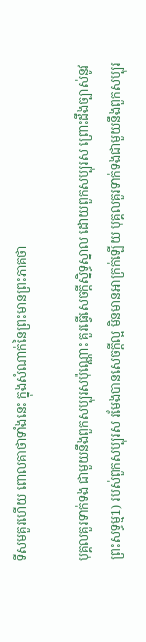ទីសមគួរហើយ ពោលគាថាទាំងនេះ ក្នុងសំណាក់នៃព្រះមានព្រះភាគថា

បុគ្គលគួរទាក់ទង ជាមួយនឹងពួកសប្បុរសប៉ុណ្ណោះ គួរធ្វើសេចក្តីស្និទ្ធស្នាល ដោយពួកសប្បុរស ព្រោះដឹងច្បាស់នូវព្រះសទ្ធម្ម1) របស់ពួកសប្បុរស រមែងបានសេចក្តីល្អ មិនមានអាក្រក់ឡើយ បុគ្គលគួរទាក់ទងជាមួយនឹងពួកសប្បុរ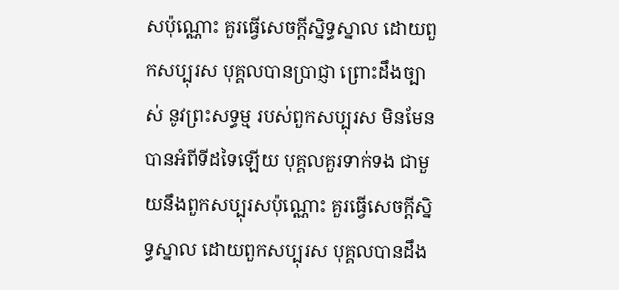សប៉ុណ្ណោះ គួរធ្វើសេចក្តីស្និទ្ធស្នាល ដោយពួកសប្បុរស បុគ្គលបានប្រាជ្ញា ព្រោះដឹងច្បាស់ នូវព្រះសទ្ធម្ម របស់ពួកសប្បុរស មិនមែនបានអំពីទីដទៃឡើយ បុគ្គលគួរទាក់ទង ជាមួយនឹងពួកសប្បុរសប៉ុណ្ណោះ គួរធ្វើសេចក្តីស្និទ្ធស្នាល ដោយពួកសប្បុរស បុគ្គលបានដឹង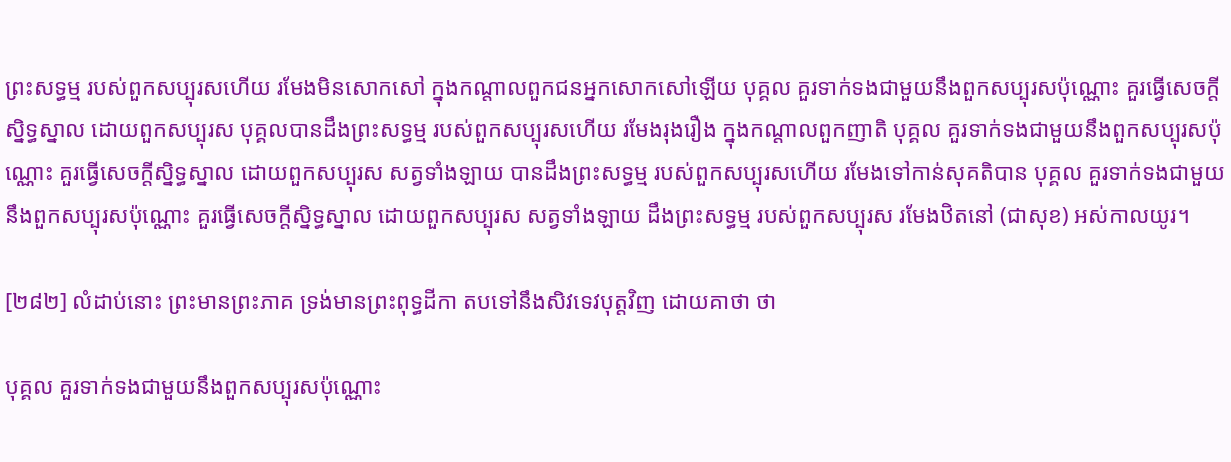ព្រះសទ្ធម្ម របស់ពួកសប្បុរសហើយ រមែងមិនសោកសៅ ក្នុងកណ្តាលពួកជនអ្នកសោកសៅឡើយ បុគ្គល គួរទាក់ទងជាមួយនឹងពួកសប្បុរសប៉ុណ្ណោះ គួរធ្វើសេចក្តីស្និទ្ធស្នាល ដោយពួកសប្បុរស បុគ្គលបានដឹងព្រះសទ្ធម្ម របស់ពួកសប្បុរសហើយ រមែងរុងរឿង ក្នុងកណ្តាលពួកញាតិ បុគ្គល គួរទាក់ទងជាមួយនឹងពួកសប្បុរសប៉ុណ្ណោះ គួរធ្វើសេចក្តីស្និទ្ធស្នាល ដោយពួកសប្បុរស សត្វទាំងឡាយ បានដឹងព្រះសទ្ធម្ម របស់ពួកសប្បុរសហើយ រមែងទៅកាន់សុគតិបាន បុគ្គល គួរទាក់ទងជាមួយនឹងពួកសប្បុរសប៉ុណ្ណោះ គួរធ្វើសេចក្តីស្និទ្ធស្នាល ដោយពួកសប្បុរស សត្វទាំងឡាយ ដឹងព្រះសទ្ធម្ម របស់ពួកសប្បុរស រមែងឋិតនៅ (ជាសុខ) អស់កាលយូរ។

[២៨២] លំដាប់នោះ ព្រះមានព្រះភាគ ទ្រង់មានព្រះពុទ្ធដីកា តបទៅនឹងសិវទេវបុត្តវិញ ដោយគាថា ថា

បុគ្គល គួរទាក់ទងជាមួយនឹងពួកសប្បុរសប៉ុណ្ណោះ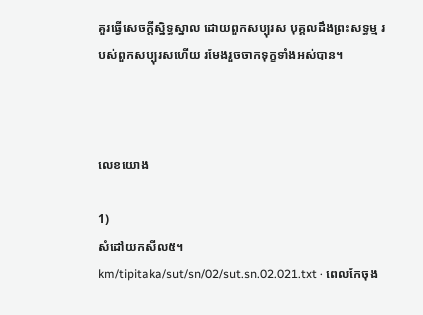គួរធ្វើសេចក្តីស្និទ្ធស្នាល ដោយពួកសប្បុរស បុគ្គលដឹងព្រះសទ្ធម្ម របស់ពួកសប្បុរសហើយ រមែងរួចចាកទុក្ខទាំងអស់បាន។



លេខយោង

1)
សំដៅយកសីល៥។
km/tipitaka/sut/sn/02/sut.sn.02.021.txt · ពេលកែចុង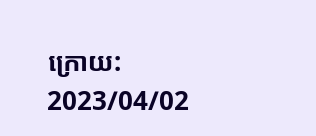ក្រោយ: 2023/04/02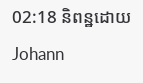02:18 និពន្ឋដោយ Johann